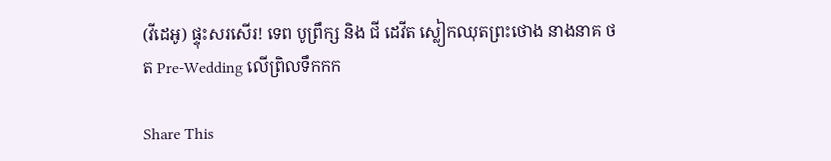(វីដេអូ) ផ្ទុះសរសើរ! ទេព បូព្រឹក្ស និង ជី ដេវីត ស្លៀកឈុតព្រះថោង នាងនាគ ថត Pre-Wedding លើព្រិលទឹកកក

Share This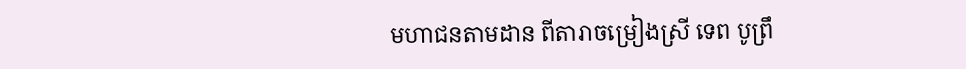មហាជនតាមដាន ពីតារាចម្រៀងស្រី ទេព បូព្រឹ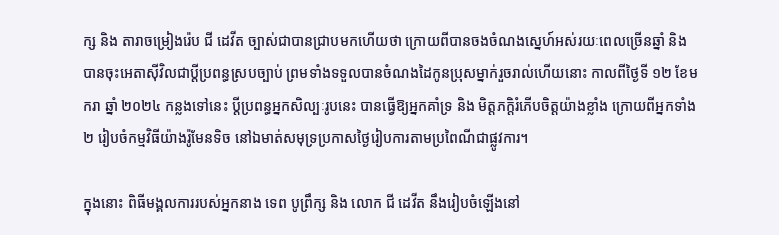ក្ស និង តារាចម្រៀងរ៉េប ជី ដេវីត ច្បាស់ជាបានជ្រាបមកហើយថា ក្រោយពីបានចងចំណងស្នេហ៍អស់រយៈពេលច្រើនឆ្នាំ និង បានចុះអេតាស៊ីវិលជាប្តីប្រពន្ធស្របច្បាប់ ព្រមទាំងទទួលបានចំណងដៃកូនប្រុសម្នាក់រួចរាល់ហើយនោះ កាលពីថ្ងៃទី ១២ ខែមករា ឆ្នាំ ២០២៤ កន្លងទៅនេះ ប្តីប្រពន្ធអ្នកសិល្បៈរូបនេះ បានធ្វើឱ្យអ្នកគាំទ្រ និង មិត្តភក្តិរំភើបចិត្តយ៉ាងខ្លាំង ក្រោយពីអ្នកទាំង ២ រៀបចំកម្មវិធីយ៉ាងរ៉ូមែនទិច នៅឯមាត់សមុទ្រប្រកាសថ្ងៃរៀបការតាមប្រពៃណីជាផ្លូវការ។

ក្នុងនោះ ពិធីមង្គលការរបស់អ្នកនាង ទេព បូព្រឹក្ស និង លោក ជី ដេវីត នឹងរៀបចំឡើងនៅ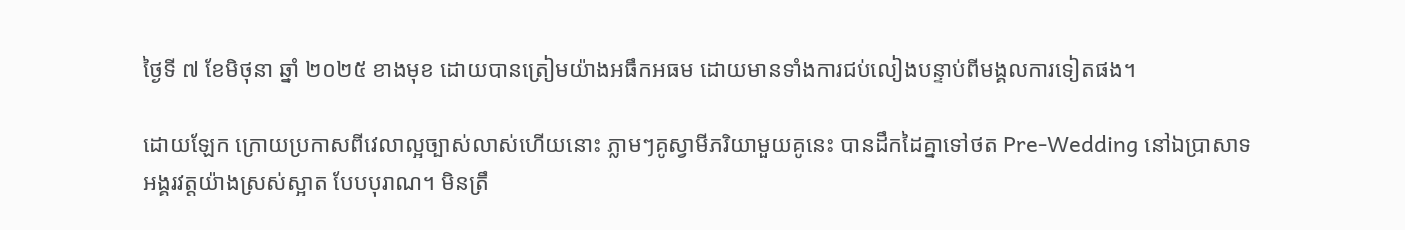ថ្ងៃទី ៧ ខែមិថុនា ឆ្នាំ ២០២៥ ខាងមុខ ដោយបានត្រៀមយ៉ាងអធឹកអធម ដោយមានទាំងការជប់លៀងបន្ទាប់ពីមង្គលការទៀតផង។

ដោយឡែក ក្រោយប្រកាសពីវេលាល្អច្បាស់លាស់ហើយនោះ ភ្លាមៗគូស្វាមីភរិយាមួយគូនេះ បានដឹកដៃគ្នាទៅថត Pre-Wedding នៅឯប្រាសាទអង្គរវត្តយ៉ាងស្រស់ស្អាត បែបបុរាណ។ មិនត្រឹ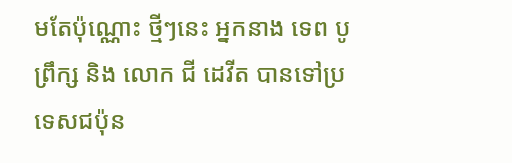មតែប៉ុណ្ណោះ ថ្មីៗនេះ អ្នកនាង ទេព បូព្រឹក្ស និង លោក ជី ដេវីត បានទៅប្រទេសជប៉ុន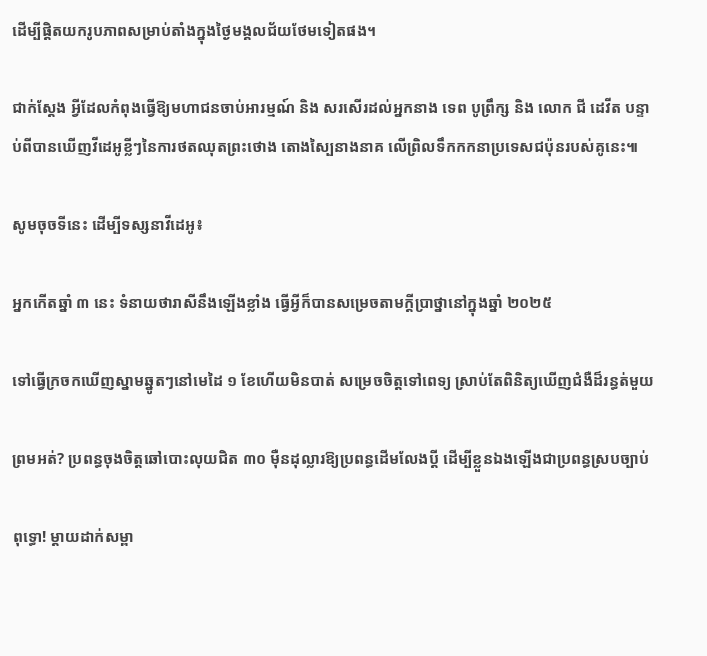ដើម្បីផ្តិតយករូបភាពសម្រាប់តាំងក្នុងថ្ងៃមង្គលជ័យថែមទៀតផង។

ជាក់ស្តែង អ្វីដែលកំពុងធ្វើឱ្យមហាជនចាប់អារម្មណ៍ និង សរសើរដល់អ្នកនាង ទេព បូព្រឹក្ស និង លោក ជី ដេវីត បន្ទាប់ពីបានឃើញវីដេអូខ្លីៗនៃការថតឈុតព្រះថោង តោងស្បៃនាងនាគ លើព្រិលទឹកកកនាប្រទេសជប៉ុនរបស់គូនេះ៕

សូមចុចទីនេះ ដើម្បីទស្សនាវីដេអូ៖

អ្នកកើតឆ្នាំ ៣ នេះ ទំនាយថារាសីនឹងឡើងខ្លាំង ធ្វើអ្វីក៏បានសម្រេចតាមក្ដីប្រាថ្នានៅក្នុងឆ្នាំ ២០២៥

ទៅធ្វើក្រចកឃើញស្នាមឆ្នូតៗនៅមេដៃ ១ ខែហើយមិនបាត់ សម្រេចចិត្តទៅពេទ្យ ស្រាប់តែពិនិត្យឃើញជំងឺដ៏រន្ធត់មួយ

ព្រមអត់? ប្រពន្ធចុងចិត្តឆៅបោះលុយជិត ៣០ ម៉ឺនដុល្លារឱ្យប្រពន្ធដើមលែងប្តី ដើម្បីខ្លួនឯងឡើងជាប្រពន្ធស្របច្បាប់

ពុទ្ធោ! ម្ដាយដាក់សម្ពា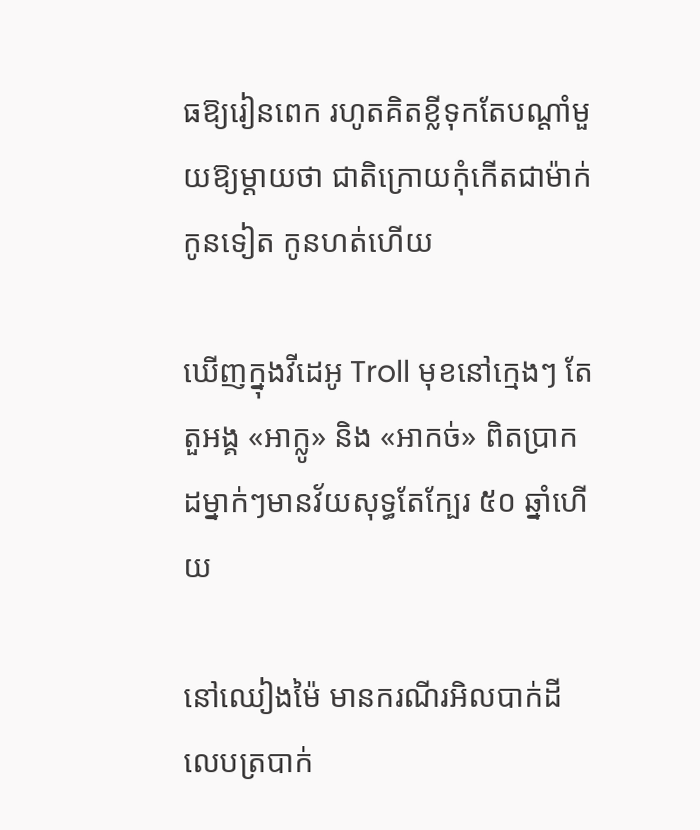ធឱ្យរៀនពេក រហូតគិតខ្លីទុកតែបណ្ដាំមួយឱ្យម្តាយថា ជាតិក្រោយកុំកើតជាម៉ាក់កូនទៀត កូនហត់ហើយ

ឃើញក្នុងវីដេអូ Troll មុខនៅក្មេងៗ តែតួអង្គ «អាក្លូ» និង «អាកច់» ពិតប្រាកដម្នាក់ៗមានវ័យសុទ្ធតែក្បែរ ៥០ ឆ្នាំហើយ

នៅឈៀងម៉ៃ មានករណីរអិលបាក់ដី លេបត្របាក់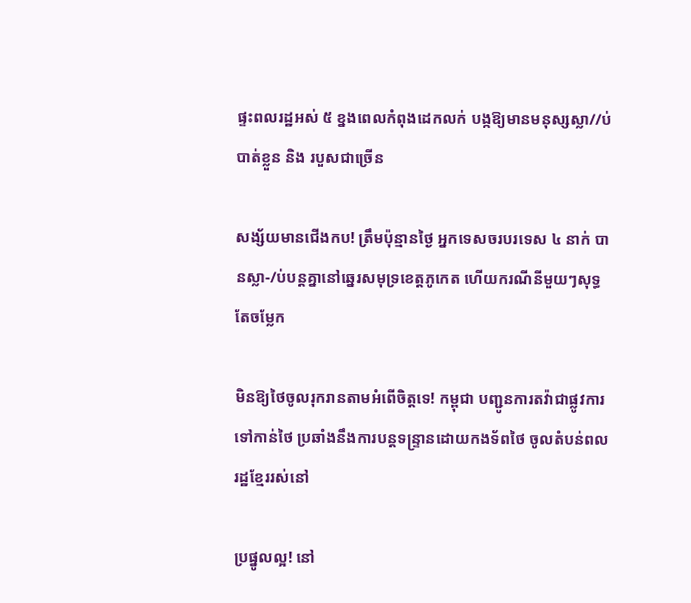ផ្ទះពលរដ្ឋអស់ ៥ ខ្នងពេលកំពុងដេកលក់ បង្កឱ្យមានមនុស្សស្លា//ប់ បាត់ខ្លួន និង របួសជាច្រើន

សង្ស័យមានជើងកប! ត្រឹមប៉ុន្មានថ្ងៃ អ្នកទេសចរបរទេស ៤ នាក់ បានស្លា-/ប់បន្តគ្នានៅឆ្នេរសមុទ្រខេត្តភូកេត ហើយករណីនីមួយៗសុទ្ធតែចម្លែក

មិនឱ្យថៃចូលរុករានតាមអំពើចិត្តទេ! កម្ពុជា បញ្ជូនការតវ៉ាជាផ្លូវការទៅកាន់ថៃ ប្រឆាំងនឹងការបន្តទន្ទ្រានដោយកងទ័ពថៃ ចូលតំបន់ពលរដ្ឋខ្មែររស់នៅ

ប្រផ្នូលល្អ! នៅ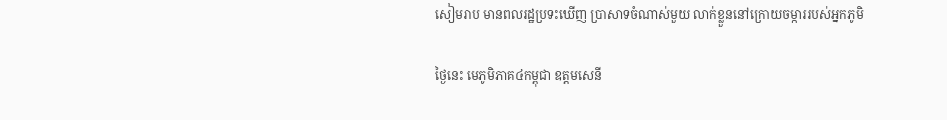សៀមរាប មានពលរដ្ឋប្រទះឃើញ ប្រាសាទចំណាស់មួយ លាក់ខ្លួននៅក្រោយចម្ការរបស់អ្នកភូមិ

ថ្ងៃនេះ មេភូមិភាគ៤កម្ពុជា ឧត្តមសេនី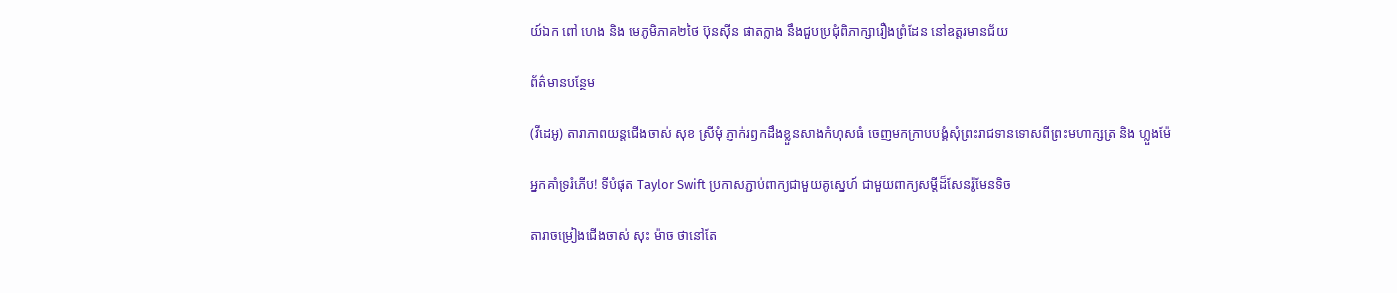យ៍ឯក ពៅ ហេង និង មេភូមិភាគ២ថៃ ប៊ុនស៊ីន ផាតក្លាង នឹងជួបប្រជុំពិភាក្សារឿងព្រំដែន នៅឧត្តរមានជ័យ

ព័ត៌មានបន្ថែម

(វីដេអូ) តារាភាពយន្តជើងចាស់ សុខ ស្រីមុំ ភ្ញាក់រឭកដឹងខ្លួនសាងកំហុសធំ ចេញមកក្រាបបង្គំសុំព្រះរាជទានទោសពីព្រះមហាក្សត្រ និង ហ្លួងម៉ែ

អ្នកគាំទ្ររំភើប! ទីបំផុត Taylor Swift ប្រកាសភ្ជាប់ពាក្យជាមួយគូស្នេហ៍ ជាមួយពាក្យសម្ដីដ៏សែនរ៉ូមែនទិច

តារាចម្រៀងជើងចាស់ សុះ ម៉ាច ថានៅតែ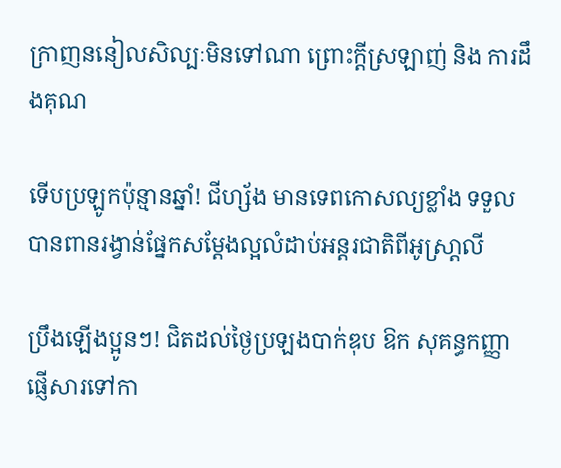ក្រាញននៀលសិល្បៈមិនទៅណា ព្រោះក្ដីស្រឡាញ់ និង ការដឹងគុណ

ទើបប្រឡូកប៉ុន្មានឆ្នាំ! ជីហ្ស័ង មានទេពកោសល្យខ្លាំង ទទួលបានពានរង្វាន់ផ្នែកសម្ដែងល្អលំដាប់អន្តរជាតិពីអូស្រា្ដលី

ប្រឹងឡើងប្អូនៗ! ជិតដល់ថ្ងៃប្រឡងបាក់ឌុប ឱក សុគន្ធកញ្ញា ផ្ញើសារទៅកា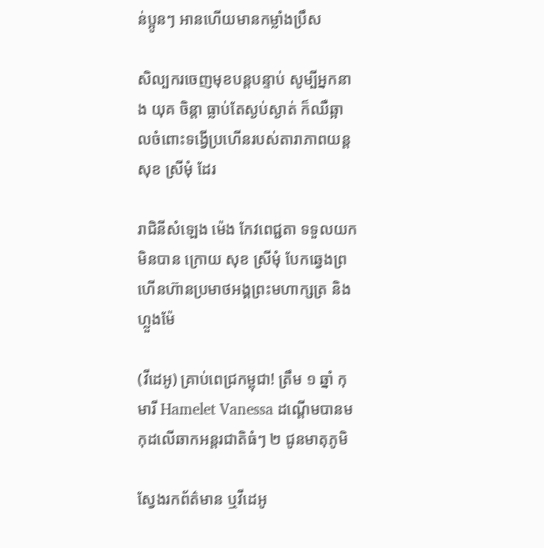ន់ប្អូនៗ អានហើយមានកម្លាំងប្រឹស

សិល្បករចេញមុខបន្តបន្ទាប់ សូម្បីអ្នកនាង យុគ ចិន្តា ធ្លាប់តែស្ងប់ស្ងាត់ ក៏ឈឺឆ្អាលចំពោះទង្វើប្រហើនរបស់តារាភាពយន្ត សុខ ស្រីមុំ ដែរ

រាជិនីសំឡេង ម៉េង កែវពេជ្ជតា ទទួលយកមិនបាន ក្រោយ សុខ ស្រីមុំ បែកឆ្វេងព្រហើនហ៊ានប្រមាថអង្គព្រះមហាក្សត្រ និង ហ្លួងម៉ែ

(វីដេអូ) គ្រាប់ពេជ្រកម្ពុជា! ត្រឹម ១ ឆ្នាំ កុមារី Hamelet Vanessa ដណ្ដើមបានមកុដលើឆាកអន្តរជាតិធំៗ ២ ជូនមាតុភូមិ

ស្វែងរកព័ត៌មាន ឬវីដេអូ